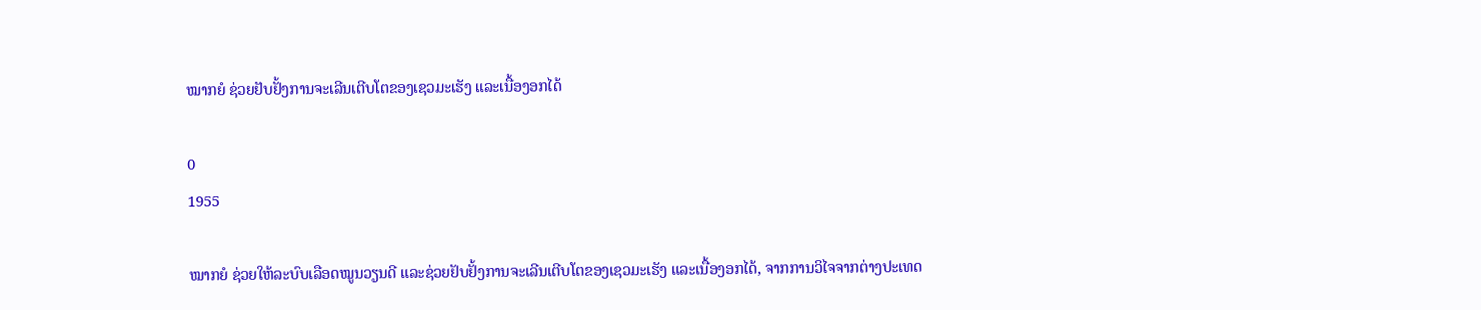ໝາກຍໍ ຊ່ວຍຢັບຢັ້ງການຈະເລີນເຕີບໂຕຂອງເຊວມະເຮັງ ແລະເນື້ອງອກໄດ້

0
1955

ໝາກຍໍ ຊ່ວຍໃຫ້ລະບົບເລືອດໝູນວຽນດີ ແລະຊ່ວຍຢັບຢັ້ງການຈະເລີນເຕີບໂຕຂອງເຊວມະເຮັງ ແລະເນື້ອງອກໄດ້, ຈາກການວິໄຈຈາກຕ່າງປະເທດ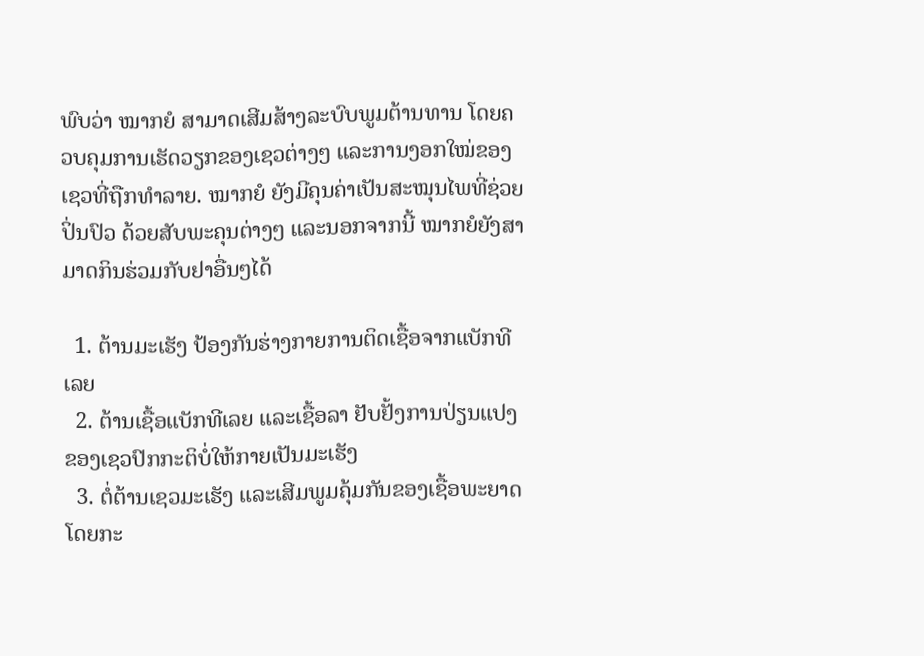ພົບວ່າ ໝາກຍໍ ສາມາດເສີມສ້າງລະບົບພູມຕ້ານທານ ໂດຍຄວບຄຸມການເຮັດວຽກຂອງເຊວຕ່າງໆ ແລະການງອກໃໝ່ຂອງເຊວທີ່ຖືກທຳລາຍ. ໝາກຍໍ ຍັງມີຄຸນຄ່າເປັນສະໝຸນໄພທີ່ຊ່ວຍປິ່ນປົວ ດ້ວຍສັບພະຄຸນຕ່າງໆ ແລະນອກຈາກນີ້ ໝາກຍໍຍັງສາມາດກິນຮ່ວມກັບຢາອື່ນໆໄດ້

  1. ຕ້ານມະເຮັງ ປ້ອງກັນຮ່າງກາຍການຕິດເຊື້ອຈາກແບັກທີເລຍ
  2. ຕ້ານເຊື້ອແບັກທີເລຍ ແລະເຊື້ອລາ ຢັບຢັ້ງການປ່ຽນແປງຂອງເຊວປົກກະຕິບໍ່ໃຫ້ກາຍເປັນມະເຮັງ
  3. ຕໍ່ຕ້ານເຊວມະເຮັງ ແລະເສີມພູມຄຸ້ມກັນຂອງເຊື້ອພະຍາດ ໂດຍກະ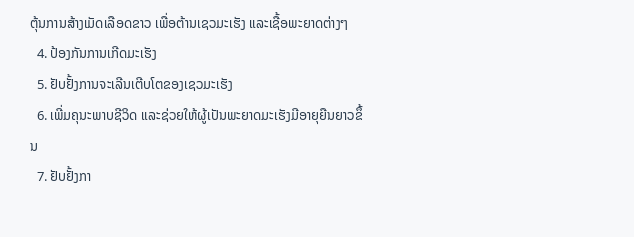ຕຸ້ນການສ້າງເມັດເລືອດຂາວ ເພື່ອຕ້ານເຊວມະເຮັງ ແລະເຊື້ອພະຍາດຕ່າງໆ
  4. ປ້ອງກັນການເກີດມະເຮັງ
  5. ຢັບຢັ້ງການຈະເລີນເຕີບໂຕຂອງເຊວມະເຮັງ
  6. ເພີ່ມຄຸນະພາບຊີວິດ ແລະຊ່ວຍໃຫ້ຜູ້ເປັນພະຍາດມະເຮັງມີອາຍຸຍືນຍາວຂຶ້ນ
  7. ຢັບຢັ້ງກາ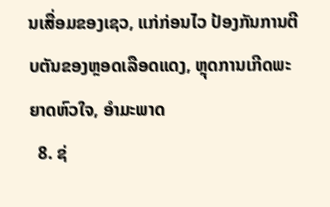ນເສື່ອມຂອງເຊວ, ແກ່ກ່ອນໄວ ປ້ອງກັນການຕີບຕັນຂອງຫຼອດເລືອດແດງ, ຫຼຸດການເກີດພະຍາດຫົວໃຈ, ອຳມະພາດ
  8. ຊ່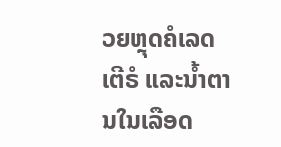ວຍຫຼຸດຄໍເລດເຕີຣໍ ແລະນໍ້າຕານໃນເລືອດ